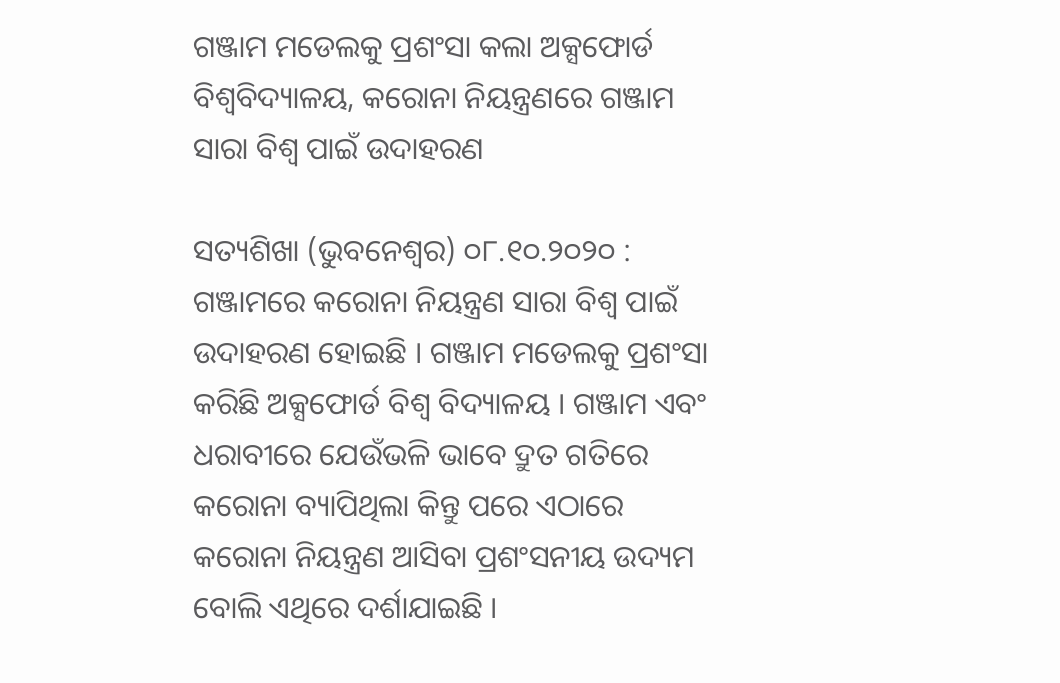ଗଞ୍ଜାମ ମଡେଲକୁ ପ୍ରଶଂସା କଲା ଅକ୍ସଫୋର୍ଡ ବିଶ୍ୱବିଦ୍ୟାଳୟ, କରୋନା ନିୟନ୍ତ୍ରଣରେ ଗଞ୍ଜାମ ସାରା ବିଶ୍ୱ ପାଇଁ ଉଦାହରଣ

ସତ୍ୟଶିଖା (ଭୁବନେଶ୍ୱର) ୦୮.୧୦.୨୦୨୦ : ଗଞ୍ଜାମରେ କରୋନା ନିୟନ୍ତ୍ରଣ ସାରା ବିଶ୍ୱ ପାଇଁ ଉଦାହରଣ ହୋଇଛି । ଗଞ୍ଜାମ ମଡେଲକୁ ପ୍ରଶଂସା କରିଛି ଅକ୍ସଫୋର୍ଡ ବିଶ୍ୱ ବିଦ୍ୟାଳୟ । ଗଞ୍ଜାମ ଏବଂ ଧରାବୀରେ ଯେଉଁଭଳି ଭାବେ ଦ୍ରୁତ ଗତିରେ କରୋନା ବ୍ୟାପିଥିଲା କିନ୍ତୁ ପରେ ଏଠାରେ କରୋନା ନିୟନ୍ତ୍ରଣ ଆସିବା ପ୍ରଶଂସନୀୟ ଉଦ୍ୟମ ବୋଲି ଏଥିରେ ଦର୍ଶାଯାଇଛି ।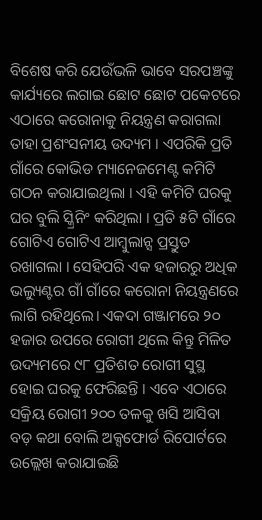ବିଶେଷ କରି ଯେଉଁଭଳି ଭାବେ ସରପଞ୍ଚଙ୍କୁ କାର୍ଯ୍ୟରେ ଲଗାଇ ଛୋଟ ଛୋଟ ପକେଟରେ ଏଠାରେ କରୋନାକୁ ନିୟନ୍ତ୍ରଣ କରାଗଲା ତାହା ପ୍ରଶଂସନୀୟ ଉଦ୍ୟମ । ଏପରିକି ପ୍ରତି ଗାଁରେ କୋଭିଡ ମ୍ୟାନେଜମେଣ୍ଟ କମିଟି ଗଠନ କରାଯାଇଥିଲା । ଏହି କମିଟି ଘରକୁ ଘର ବୁଲି ସ୍କ୍ରିନିଂ କରିଥିଲା । ପ୍ରତି ୫ଟି ଗାଁରେ ଗୋଟିଏ ଗୋଟିଏ ଆମ୍ବୁଲାନ୍ସ ପ୍ରସ୍ତୁତ ରଖାଗଲା । ସେହିପରି ଏକ ହଜାରରୁ ଅଧିକ ଭଲ୍ୟୁଣ୍ଟର ଗାଁ ଗାଁରେ କରୋନା ନିୟନ୍ତ୍ରଣରେ ଲାଗି ରହିଥିଲେ। ଏକଦା ଗଞ୍ଜାମରେ ୨୦ ହଜାର ଉପରେ ରୋଗୀ ଥିଲେ କିନ୍ତୁ ମିଳିତ ଉଦ୍ୟମରେ ୯୮ ପ୍ରତିଶତ ରୋଗୀ ସୁସ୍ଥ ହୋଇ ଘରକୁ ଫେରିଛନ୍ତି । ଏବେ ଏଠାରେ ସକ୍ରିୟ ରୋଗୀ ୨୦୦ ତଳକୁ ଖସି ଆସିବା ବଡ଼ କଥା ବୋଲି ଅକ୍ସଫୋର୍ଡ ରିପୋର୍ଟରେ ଉଲ୍ଲେଖ କରାଯାଇଛି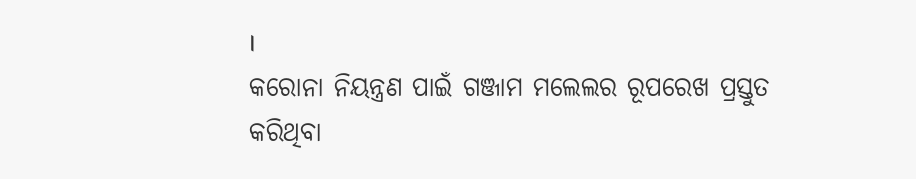।
କରୋନା ନିୟନ୍ତ୍ରଣ ପାଇଁ ଗଞ୍ଜାମ ମଲେଲର ରୂପରେଖ ପ୍ରସ୍ତୁତ କରିଥିବା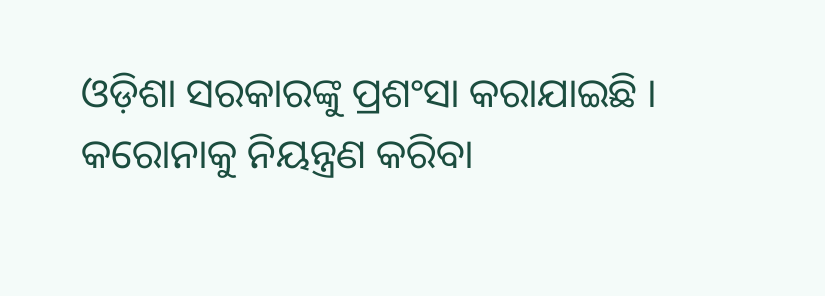ଓଡ଼ିଶା ସରକାରଙ୍କୁ ପ୍ରଶଂସା କରାଯାଇଛି । କରୋନାକୁ ନିୟନ୍ତ୍ରଣ କରିବା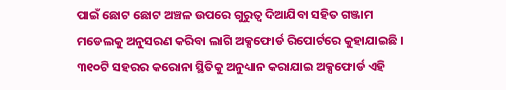ପାଇଁ ଛୋଟ ଛୋଟ ଅଞ୍ଚଳ ଉପରେ ଗୁରୁତ୍ବ ଦିଆଯିବା ସହିତ ଗଞ୍ଜାମ ମଡେଲକୁ ଅନୁସରଣ କରିବା ଲାଗି ଅକ୍ସଫୋର୍ଡ ରିପୋର୍ଟରେ କୁହାଯାଇଛି । ୩୧୦ଟି ସହରର କରୋନା ସ୍ଥିତିକୁ ଅନୁଧ୍ୟାନ କରାଯାଇ ଅକ୍ସଫୋର୍ଡ ଏହି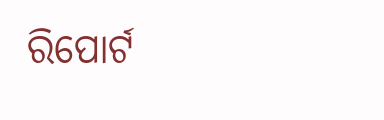ରିପୋର୍ଟ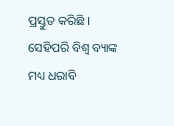ପ୍ରସ୍ତୁତ କରିଛି । ସେହିପରି ବିଶ୍ୱ ବ୍ୟାଙ୍କ ମଧ୍ୟ ଧରାବି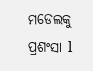ମଡେଲକୁ ପ୍ରଶଂସା l